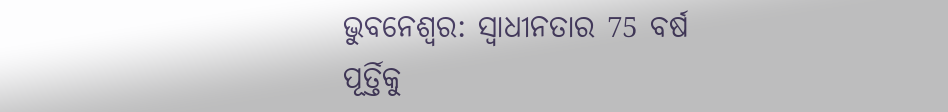ଭୁବନେଶ୍ବର: ସ୍ବାଧୀନତାର 75 ବର୍ଷ ପୂର୍ତ୍ତିକୁ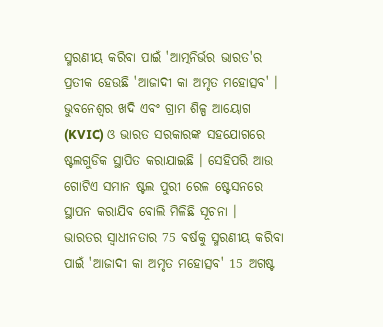ସ୍ମରଣୀୟ କରିବା ପାଇଁ 'ଆତ୍ମନିର୍ଭର ଭାରତ'ର ପ୍ରତୀକ ହେଉଛି 'ଆଜାଦୀ କା ଅମୃତ ମହୋତ୍ସବ' । ଭୁବନେଶ୍ବର ଖଦି ଏବଂ ଗ୍ରାମ ଶିଳ୍ପ ଆୟୋଗ (KVIC) ଓ ଭାରତ ସରକାରଙ୍କ ସହଯୋଗରେ ଷ୍ଟଲଗୁଡିକ ସ୍ଥାପିତ କରାଯାଇଛି । ସେହିପରି ଆଉ ଗୋଟିଏ ସମାନ ଷ୍ଟଲ ପୁରୀ ରେଳ ଷ୍ଟେସନରେ ସ୍ଥାପନ କରାଯିବ ବୋଲି ମିଳିଛି ସୂଚନା ।
ଭାରତର ସ୍ଵାଧୀନତାର 75 ବର୍ଷକୁ ସ୍ମରଣୀୟ କରିବା ପାଇଁ 'ଆଜାଦୀ କା ଅମୃତ ମହୋତ୍ସବ' 15 ଅଗଷ୍ଟ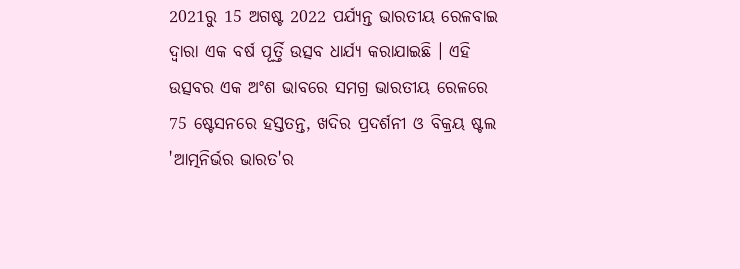2021ରୁ 15 ଅଗଷ୍ଟ 2022 ପର୍ଯ୍ୟନ୍ତ ଭାରତୀୟ ରେଳବାଇ ଦ୍ବାରା ଏକ ବର୍ଷ ପୂର୍ତ୍ତି ଉତ୍ସବ ଧାର୍ଯ୍ୟ କରାଯାଇଛି । ଏହି ଉତ୍ସବର ଏକ ଅଂଶ ଭାବରେ ସମଗ୍ର ଭାରତୀୟ ରେଳରେ 75 ଷ୍ଟେସନରେ ହସ୍ତତନ୍ତ, ଖଦିର ପ୍ରଦର୍ଶନୀ ଓ ବିକ୍ରୟ ଷ୍ଟଲ 'ଆତ୍ମନିର୍ଭର ଭାରତ'ର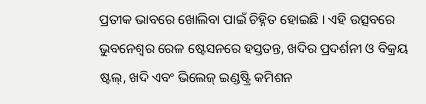ପ୍ରତୀକ ଭାବରେ ଖୋଲିବା ପାଇଁ ଚିହ୍ନିତ ହୋଇଛି । ଏହି ଉତ୍ସବରେ ଭୁବନେଶ୍ବର ରେଳ ଷ୍ଟେସନରେ ହସ୍ତତନ୍ତ, ଖଦିର ପ୍ରଦର୍ଶନୀ ଓ ବିକ୍ରୟ ଷ୍ଟଲ୍, ଖଦି ଏବଂ ଭିଲେଜ୍ ଇଣ୍ଡଷ୍ଟ୍ରି କମିଶନ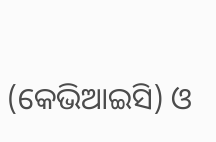(କେଭିଆଇସି) ଓ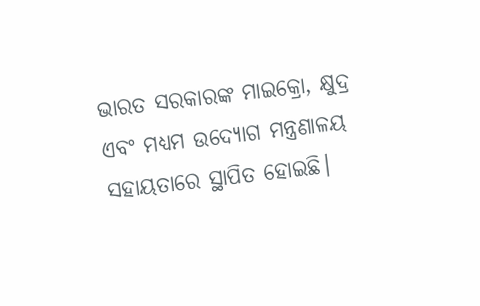ଭାରତ ସରକାରଙ୍କ ମାଇକ୍ରୋ, କ୍ଷୁଦ୍ର ଏବଂ ମଧ୍ୟମ ଉଦ୍ୟୋଗ ମନ୍ତ୍ରଣାଳୟ ସହାୟତାରେ ସ୍ଥାପିତ ହୋଇଛି।